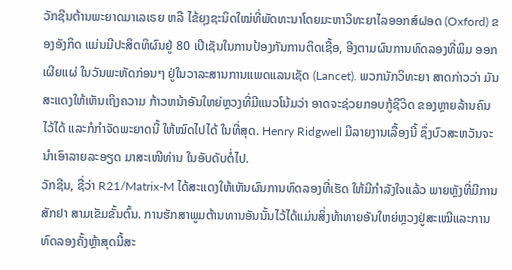ວັກຊີນຕ້ານພະຍາດມາເລເຣຍ ຫລື ໄຂ້ຍຸງຊະນິດໃໝ່ທີ່ພັດທະນາໂດຍມະຫາວິທະຍາໄລອອກສ໌ຝອດ (Oxford) ຂອງອັງກິດ ແມ່ນມີປະສິດທິຜົນຢູ່ 80 ເປີເຊັນໃນການປ້ອງກັນການຕິດເຊື້ອ, ອີງຕາມຜົນການທົດລອງທີ່ພິມ ອອກເຜີຍແຜ່ ໃນວັນພະຫັດກ່ອນໆ ຢູ່ໃນວາລະສານການແພດແລນເຊັດ (Lancet). ພວກນັກວິທະຍາ ສາດກ່າວວ່າ ມັນສະແດງໃຫ້ເຫັນເຖິງຄວາມ ກ້າວຫນ້າອັນໃຫຍ່ຫຼວງທີ່ມີແນວໂນ້ມວ່າ ອາດຈະຊ່ວຍກອບກູ້ຊີວິດ ຂອງຫຼາຍລ້ານຄົນໄວ້ໄດ້ ແລະກໍກໍາຈັດພະຍາດນີ້ ໃຫ້ໝົດໄປໄດ້ ໃນທີ່ສຸດ. Henry Ridgwell ມີລາຍງານເລື້ອງນີ້ ຊຶ່ງບົວສະຫວັນຈະນຳເອົາລາຍລະອຽດ ມາສະເໜີທ່ານ ໃນອັບດັບຕໍ່ໄປ.
ວັກຊີນ, ຊື່ວ່າ R21/Matrix-M ໄດ້ສະແດງໃຫ້ເຫັນຜົນການທົດລອງທີ່ເຮັດ ໃຫ້ມີກຳລັງໃຈແລ້ວ ພາຍຫຼັງທີ່ມີການສັກຢາ ສາມເຂັມຂັ້ນຕົ້ນ. ການຮັກສາພູມຕ້ານທານອັນນັ້ນໄວ້ໄດ້ແມ່ນສິ່ງທ້າທາຍອັນໃຫຍ່ຫຼວງຢູ່ສະເໝີແລະການທົດລອງຄັ້ງຫຼ້າສຸດນີ້ສະ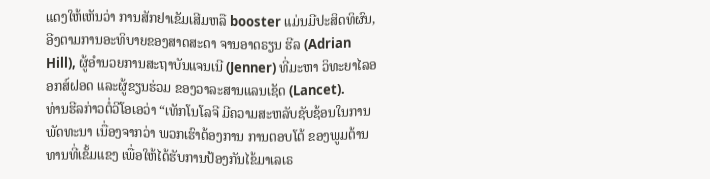ແດງໃຫ້ເຫັນວ່າ ການສັກຢາເຂັມເສີມຫລື booster ແມ່ນມີປະສິດທິຜົນ, ອີງຕາມການອະທິບາຍຂອງສາດສະດາ ຈານອາດຣຽນ ຮີລ (Adrian Hill), ຜູ້ອໍານວຍການສະຖາບັນແຈນເນີ (Jenner) ທີ່ມະຫາ ວິທະຍາໄລອອກສ໌ຝອດ ແລະຜູ້ຂຽນຮ່ວມ ຂອງວາລະສານແລນເຊັດ (Lancet).
ທ່ານຮີລກ່າວຕໍ່ວີໂອເອວ່າ “ເທັກໂນໂລຈີ ມີຄວາມສະຫລັບຊັບຊ້ອນໃນການພັດທະນາ ເນື່ອງຈາກວ່າ ພວກເຮົາຕ້ອງການ ການຕອບໂຕ້ ຂອງພູມຕ້ານທານທີ່ເຂັ້ມແຂງ ເພື່ອໃຫ້ໄດ້ຮັບການປ້ອງກັນໄຂ້ມາເລເຣ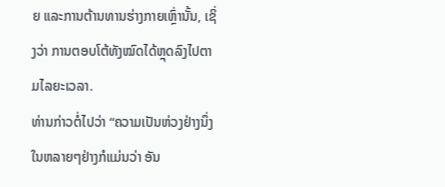ຍ ແລະການຕ້ານທານຮ່າງກາຍເຫຼົ່ານັ້ນ, ເຊິ່ງວ່າ ການຕອບໂຕ້ທັງໝົດໄດ້ຫຼຸດລົງໄປຕາມໄລຍະເວລາ.
ທ່ານກ່າວຕໍ່ໄປວ່າ “ຄວາມເປັນຫ່ວງຢ່າງນຶ່ງໃນຫລາຍໆຢ່າງກໍແມ່ນວ່າ ອັນ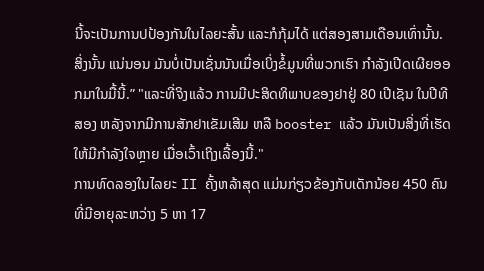ນີ້ຈະເປັນການປປ້ອງກັນໃນໄລຍະສັ້ນ ແລະກໍກຸ້ມໄດ້ ແຕ່ສອງສາມເດືອນເທົ່ານັ້ນ. ສິ່ງນັ້ນ ແນ່ນອນ ມັນບໍ່ເປັນເຊັ່ນນັນເມື່ອເບິ່ງຂໍ້ມູນທີ່ພວກເຮົາ ກໍາລັງເປີດເຜີຍອອກມາໃນມື້ນີ້.” "ແລະທີ່ຈິງແລ້ວ ການມີປະສິດທິພາບຂອງຢາຢູ່ 80 ເປີເຊັນ ໃນປີທີສອງ ຫລັງຈາກມີການສັກຢາເຂັມເສີມ ຫລື booster ແລ້ວ ມັນເປັນສິ່ງທີ່ເຮັດໃຫ້ມີກໍາລັງໃຈຫຼາຍ ເມື່ອເວົ້າເຖິງເລື້ອງນີ້."
ການທົດລອງໃນໄລຍະ II ຄັ້ງຫລ້າສຸດ ແມ່ນກ່ຽວຂ້ອງກັບເດັກນ້ອຍ 450 ຄົນ ທີ່ມີອາຍຸລະຫວ່າງ 5 ຫາ 17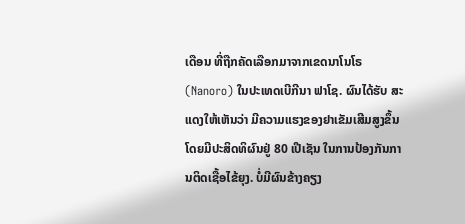ເດືອນ ທີ່ຖືກຄັດເລືອກມາຈາກເຂດນາໂນໂຣ (Nanoro) ໃນປະເທດເບີກີນາ ຟາໂຊ. ຜົນໄດ້ຮັບ ສະແດງໃຫ້ເຫັນວ່າ ມີຄວາມແຮງຂອງຢາເຂັມເສີມສູງຂຶ້ນ ໂດຍມີປະສິດທິຜົນຢູ່ 80 ເປີເຊັນ ໃນການປ້ອງກັນການຕິດເຊື້ອໄຂ້ຍຸງ. ບໍ່ມີຜົນຂ້າງຄຽງ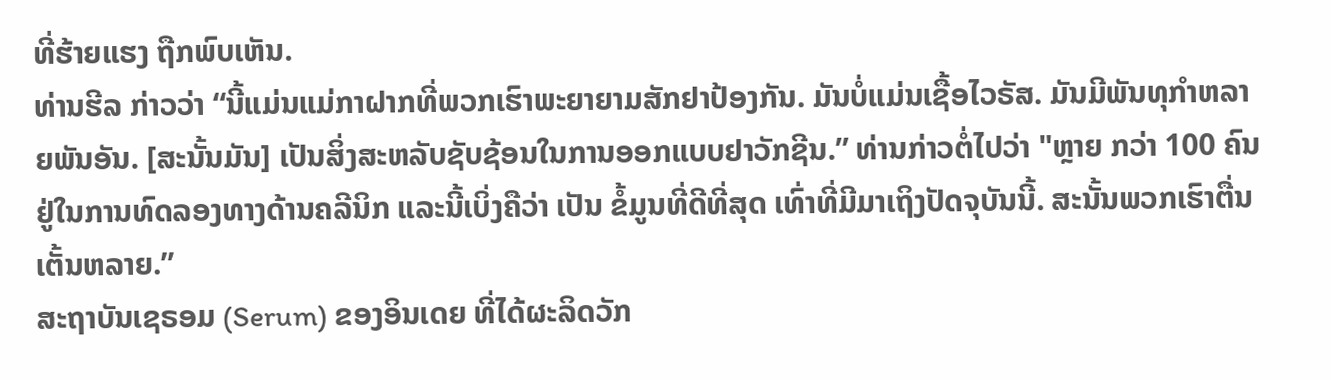ທີ່ຮ້າຍແຮງ ຖືກພົບເຫັນ.
ທ່ານຮີລ ກ່າວວ່າ “ນີ້ແມ່ນແມ່ກາຝາກທີ່ພວກເຮົາພະຍາຍາມສັກຢາປ້ອງກັນ. ມັນບໍ່ແມ່ນເຊື້ອໄວຣັສ. ມັນມີພັນທຸກໍາຫລາຍພັນອັນ. [ສະນັ້ນມັນ] ເປັນສິ່ງສະຫລັບຊັບຊ້ອນໃນການອອກແບບຢາວັກຊີນ.” ທ່ານກ່າວຕໍ່ໄປວ່າ "ຫຼາຍ ກວ່າ 100 ຄົນ ຢູ່ໃນການທົດລອງທາງດ້ານຄລີນິກ ແລະນີ້ເບິ່ງຄືວ່າ ເປັນ ຂໍ້ມູນທີ່ດີທີ່ສຸດ ເທົ່າທີ່ມີມາເຖິງປັດຈຸບັນນີ້. ສະນັ້ນພວກເຮົາຕື່ນເຕັ້ນຫລາຍ.”
ສະຖາບັນເຊຣອມ (Serum) ຂອງອິນເດຍ ທີ່ໄດ້ຜະລິດວັກ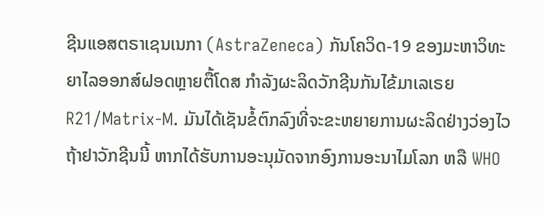ຊີນແອສຕຣາເຊນເນກາ (AstraZeneca) ກັນໂຄວິດ-19 ຂອງມະຫາວິທະຍາໄລອອກສ໌ຝອດຫຼາຍຕື້ໂດສ ກໍາລັງຜະລິດວັກຊີນກັນໄຂ້ມາເລເຣຍ R21/Matrix-M. ມັນໄດ້ເຊັນຂໍ້ຕົກລົງທີ່ຈະຂະຫຍາຍການຜະລິດຢ່າງວ່ອງໄວ ຖ້າຢາວັກຊີນນີ້ ຫາກໄດ້ຮັບການອະນຸມັດຈາກອົງການອະນາໄມໂລກ ຫລື WHO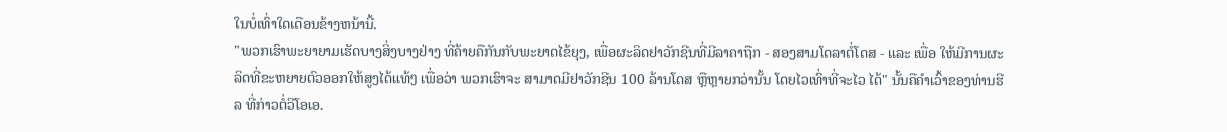ໃນບໍ່ເທົ່າໃດເດືອນຂ້າງຫນ້ານີ້.
"ພວກເຮົາພະຍາຍາມເຮັດບາງສິ່ງບາງຢ່າງ ທີ່ຄ້າຍຄືກັນກັບພະຍາດໄຂ້ຍຸງ, ເພື່ອຜະລິດຢາວັກຊີນທີ່ມີລາຄາຖືກ - ສອງສາມໂດລາຕໍ່ໂດສ - ແລະ ເພື່ອ ໃຫ້ມີການຜະລິດທີ່ຂະຫຍາຍຕົວອອກໃຫ້ສູງໄດ້ແທ້ໆ ເພື່ອວ່າ ພວກເຮົາຈະ ສາມາດມີຢາວັກຊີນ 100 ລ້ານໂດສ ຫຼືຫຼາຍກວ່ານັ້ນ ໂດຍໄວເທົ່າທີ່ຈະໄວ ໄດ້" ນັ້ນຄືຄຳເວົ້າຂອງທ່ານຮີລ ທີ່ກ່າວຕໍ່ວີໂອເອ.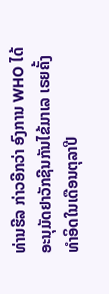ທ່ານຮີລ ກ່າວອີກວ່າ ອົງການ WHO ໄດ້ອະນຸມັດຢາວັກຊີນກັນໄຂ້ມາເລ ເຣຍຄັ້ງທຳອິດໃນເດືອນຕຸລາປີ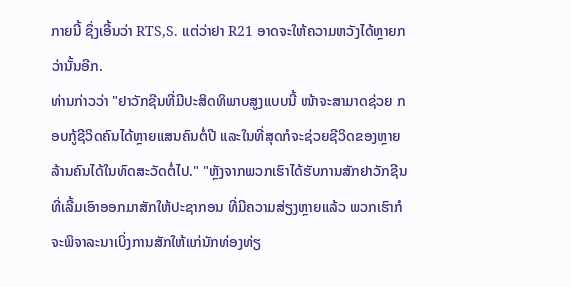ກາຍນີ້ ຊຶ່ງເອີ້ນວ່າ RTS,S. ແຕ່ວ່າຢາ R21 ອາດຈະໃຫ້ຄວາມຫວັງໄດ້ຫຼາຍກວ່ານັ້ນອີກ.
ທ່ານກ່າວວ່າ "ຢາວັກຊີນທີ່ມີປະສິດທິພາບສູງແບບນີ້ ໜ້າຈະສາມາດຊ່ວຍ ກອບກູ້ຊີວິດຄົນໄດ້ຫຼາຍແສນຄົນຕໍ່ປີ ແລະໃນທີ່ສຸດກໍຈະຊ່ວຍຊີວິດຂອງຫຼາຍ ລ້ານຄົນໄດ້ໃນທົດສະວັດຕໍ່ໄປ." "ຫຼັງຈາກພວກເຮົາໄດ້ຮັບການສັກຢາວັກຊີນ ທີ່ເລີ້ມເອົາອອກມາສັກໃຫ້ປະຊາກອນ ທີ່ມີຄວາມສ່ຽງຫຼາຍແລ້ວ ພວກເຮົາກໍຈະພິຈາລະນາເບິ່ງການສັກໃຫ້ແກ່ນັກທ່ອງທ່ຽ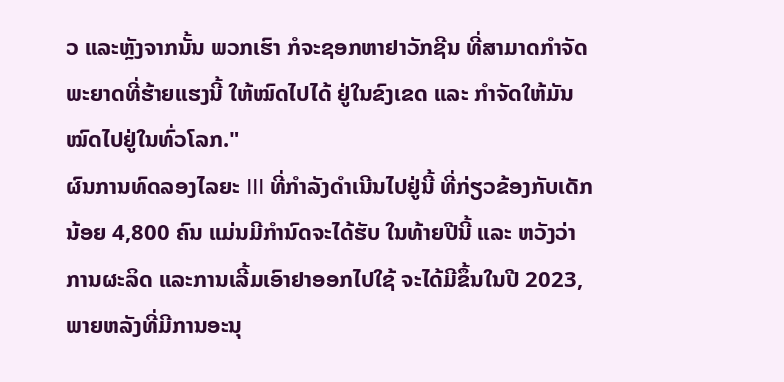ວ ແລະຫຼັງຈາກນັ້ນ ພວກເຮົາ ກໍຈະຊອກຫາຢາວັກຊີນ ທີ່ສາມາດກໍາຈັດພະຍາດທີ່ຮ້າຍແຮງນີ້ ໃຫ້ໝົດໄປໄດ້ ຢູ່ໃນຂົງເຂດ ແລະ ກໍາຈັດໃຫ້ມັນໝົດໄປຢູ່ໃນທົ່ວໂລກ."
ຜົນການທົດລອງໄລຍະ III ທີ່ກຳລັງດຳເນີນໄປຢູ່ນີ້ ທີ່ກ່ຽວຂ້ອງກັບເດັກ ນ້ອຍ 4,800 ຄົນ ແມ່ນມີກໍານົດຈະໄດ້ຮັບ ໃນທ້າຍປີນີ້ ແລະ ຫວັງວ່າ ການຜະລິດ ແລະການເລີ້ມເອົາຢາອອກໄປໃຊ້ ຈະໄດ້ມີຂຶ້ນໃນປີ 2023, ພາຍຫລັງທີ່ມີການອະນຸ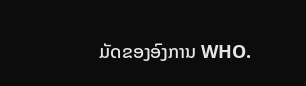ມັດຂອງອົງການ WHO.